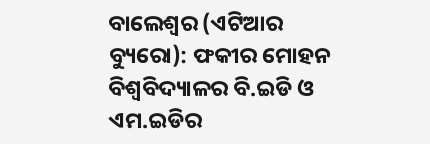ବାଲେଶ୍ୱର (ଏଟିଆର ବ୍ୟୁରୋ): ଫକୀର ମୋହନ ବିଶ୍ୱବିଦ୍ୟାଳର ବି.ଇଡି ଓ ଏମ.ଇଡିର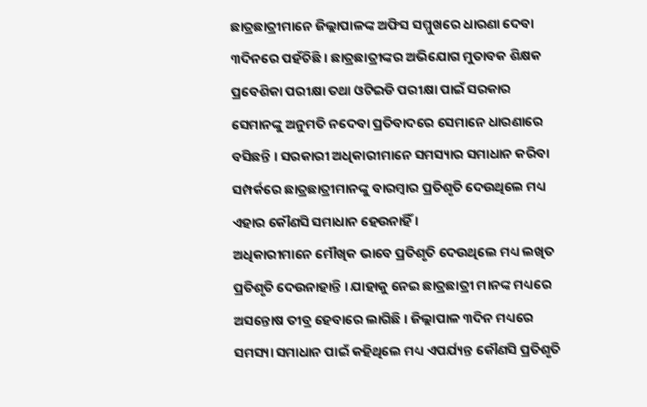ଛାତ୍ରଛାତ୍ରୀମାନେ ଜିଲ୍ଲାପାଳଙ୍କ ଅଫିସ ସମ୍ମୁଖରେ ଧାରଣା ଦେବା ୩ଦିନରେ ପହଁଚିଛି । ଛାତ୍ରଛାତ୍ରୀଙ୍କର ଅଭିଯୋଗ ମୁତାବକ ଶିକ୍ଷକ ପ୍ରବେଶିକା ପରୀକ୍ଷା ତଥା ଓଟିଇଡି ପରୀକ୍ଷା ପାଇଁ ସରକାର ସେମାନଙ୍କୁ ଅନୁମତି ନଦେବା ପ୍ରତିବାଦରେ ସେମାନେ ଧାରଣାରେ ବସିଛନ୍ତି । ସରକାରୀ ଅଧିକାରୀମାନେ ସମସ୍ୟାର ସମାଧାନ କରିବା ସମ୍ପର୍କରେ ଛାତ୍ରଛାତ୍ରୀମାନଙ୍କୁ ବାରମ୍ବାର ପ୍ରତିଶୃତି ଦେଉଥିଲେ ମଧ୍ୟ ଏହାର କୌଣସି ସମାଧାନ ହେଉନାହିଁ ।
ଅଧିକାରୀମାନେ ମୌଖିକ ଭାବେ ପ୍ରତିଶୃତି ଦେଉଥିଲେ ମଧ୍ୟ ଲଖିତ ପ୍ରତିଶୃତି ଦେଉନାହାନ୍ତି । ଯାହାକୁ ନେଇ ଛାତ୍ରଛାତ୍ରୀ ମାନଙ୍କ ମଧ୍ୟରେ ଅସନ୍ତୋଷ ତୀବ୍ର ହେବାରେ ଲାଗିଛି । ଜିଲ୍ଲାପାଳ ୩ଦିନ ମଧ୍ୟରେ ସମସ୍ୟା ସମାଧାନ ପାଇଁ କହିଥିଲେ ମଧ୍ୟ ଏପର୍ଯ୍ୟନ୍ତ କୌଣସି ପ୍ରତିଶୃତି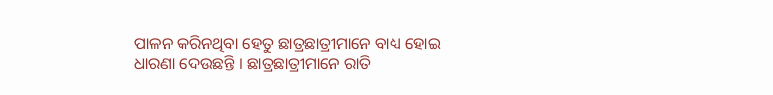ପାଳନ କରିନଥିବା ହେତୁ ଛାତ୍ରଛାତ୍ରୀମାନେ ବାଧ୍ୟ ହୋଇ ଧାରଣା ଦେଉଛନ୍ତି । ଛାତ୍ରଛାତ୍ରୀମାନେ ରାତି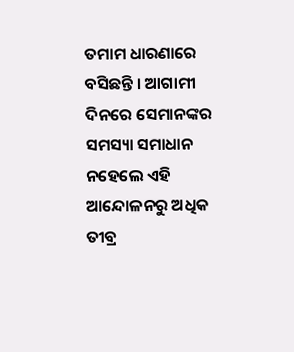ତମାମ ଧାରଣାରେ ବସିଛନ୍ତି । ଆଗାମୀ ଦିନରେ ସେମାନଙ୍କର ସମସ୍ୟା ସମାଧାନ ନହେଲେ ଏହି ଆନ୍ଦୋଳନରୁ ଅଧିକ ତୀବ୍ର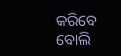କରିବେ ବୋଲି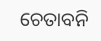ଚେତାବନି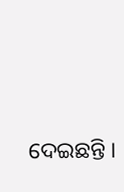ଦେଇଛନ୍ତି ।